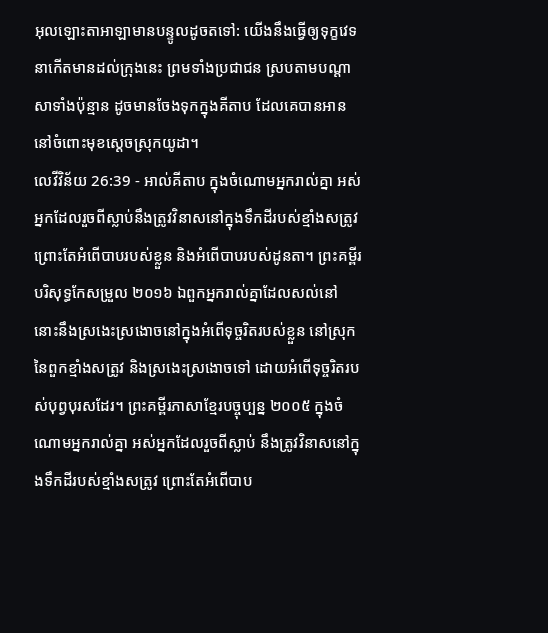អុលឡោះតាអាឡាមានបន្ទូលដូចតទៅ: យើងនឹងធ្វើឲ្យទុក្ខវេទនាកើតមានដល់ក្រុងនេះ ព្រមទាំងប្រជាជន ស្របតាមបណ្តាសាទាំងប៉ុន្មាន ដូចមានចែងទុកក្នុងគីតាប ដែលគេបានអាននៅចំពោះមុខស្តេចស្រុកយូដា។
លេវីវិន័យ 26:39 - អាល់គីតាប ក្នុងចំណោមអ្នករាល់គ្នា អស់អ្នកដែលរួចពីស្លាប់នឹងត្រូវវិនាសនៅក្នុងទឹកដីរបស់ខ្មាំងសត្រូវ ព្រោះតែអំពើបាបរបស់ខ្លួន និងអំពើបាបរបស់ដូនតា។ ព្រះគម្ពីរបរិសុទ្ធកែសម្រួល ២០១៦ ឯពួកអ្នករាល់គ្នាដែលសល់នៅ នោះនឹងស្រងេះស្រងោចនៅក្នុងអំពើទុច្ចរិតរបស់ខ្លួន នៅស្រុកនៃពួកខ្មាំងសត្រូវ និងស្រងេះស្រងោចទៅ ដោយអំពើទុច្ចរិតរបស់បុព្វបុរសដែរ។ ព្រះគម្ពីរភាសាខ្មែរបច្ចុប្បន្ន ២០០៥ ក្នុងចំណោមអ្នករាល់គ្នា អស់អ្នកដែលរួចពីស្លាប់ នឹងត្រូវវិនាសនៅក្នុងទឹកដីរបស់ខ្មាំងសត្រូវ ព្រោះតែអំពើបាប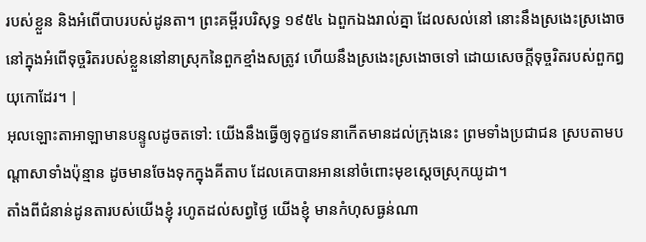របស់ខ្លួន និងអំពើបាបរបស់ដូនតា។ ព្រះគម្ពីរបរិសុទ្ធ ១៩៥៤ ឯពួកឯងរាល់គ្នា ដែលសល់នៅ នោះនឹងស្រងេះស្រងោច នៅក្នុងអំពើទុច្ចរិតរបស់ខ្លួននៅនាស្រុកនៃពួកខ្មាំងសត្រូវ ហើយនឹងស្រងេះស្រងោចទៅ ដោយសេចក្ដីទុច្ចរិតរបស់ពួកឰយុកោដែរ។ |
អុលឡោះតាអាឡាមានបន្ទូលដូចតទៅ: យើងនឹងធ្វើឲ្យទុក្ខវេទនាកើតមានដល់ក្រុងនេះ ព្រមទាំងប្រជាជន ស្របតាមបណ្តាសាទាំងប៉ុន្មាន ដូចមានចែងទុកក្នុងគីតាប ដែលគេបានអាននៅចំពោះមុខស្តេចស្រុកយូដា។
តាំងពីជំនាន់ដូនតារបស់យើងខ្ញុំ រហូតដល់សព្វថ្ងៃ យើងខ្ញុំ មានកំហុសធ្ងន់ណា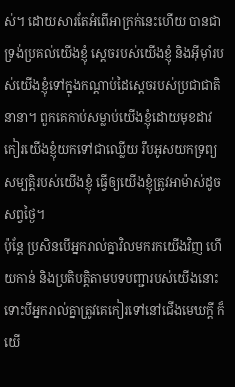ស់។ ដោយសារតែអំពើអាក្រក់នេះហើយ បានជាទ្រង់ប្រគល់យើងខ្ញុំ ស្ដេចរបស់យើងខ្ញុំ និងអ៊ីមុាំរបស់យើងខ្ញុំទៅក្នុងកណ្ដាប់ដៃស្ដេចរបស់ប្រជាជាតិនានា។ ពួកគេកាប់សម្លាប់យើងខ្ញុំដោយមុខដាវ កៀរយើងខ្ញុំយកទៅជាឈ្លើយ រឹបអូសយកទ្រព្យសម្បត្តិរបស់យើងខ្ញុំ ធ្វើឲ្យយើងខ្ញុំត្រូវអាម៉ាស់ដូចសព្វថ្ងៃ។
ប៉ុន្តែ ប្រសិនបើអ្នករាល់គ្នាវិលមករកយើងវិញ ហើយកាន់ និងប្រតិបត្តិតាមបទបញ្ជារបស់យើងនោះ ទោះបីអ្នករាល់គ្នាត្រូវគេកៀរទៅនៅជើងមេឃក្ដី ក៏យើ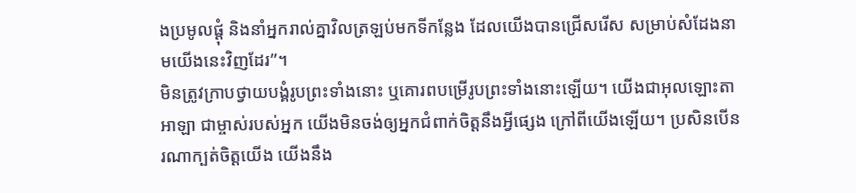ងប្រមូលផ្ដុំ និងនាំអ្នករាល់គ្នាវិលត្រឡប់មកទីកន្លែង ដែលយើងបានជ្រើសរើស សម្រាប់សំដែងនាមយើងនេះវិញដែរ”។
មិនត្រូវក្រាបថ្វាយបង្គំរូបព្រះទាំងនោះ ឬគោរពបម្រើរូបព្រះទាំងនោះឡើយ។ យើងជាអុលឡោះតាអាឡា ជាម្ចាស់របស់អ្នក យើងមិនចង់ឲ្យអ្នកជំពាក់ចិត្តនឹងអ្វីផ្សេង ក្រៅពីយើងឡើយ។ ប្រសិនបើនរណាក្បត់ចិត្តយើង យើងនឹង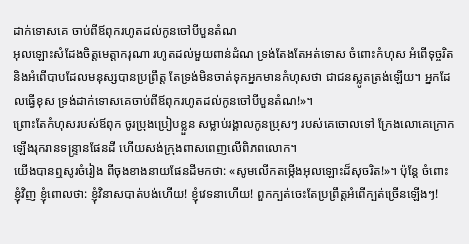ដាក់ទោសគេ ចាប់ពីឪពុករហូតដល់កូនចៅបីបួនតំណ
អុលឡោះសំដែងចិត្តមេត្តាករុណា រហូតដល់មួយពាន់ដំណ ទ្រង់តែងតែអត់ទោស ចំពោះកំហុស អំពើទុច្ចរិត និងអំពើបាបដែលមនុស្សបានប្រព្រឹត្ត តែទ្រង់មិនចាត់ទុកអ្នកមានកំហុសថា ជាជនស្លូតត្រង់ឡើយ។ អ្នកដែលធ្វើខុស ទ្រង់ដាក់ទោសគេចាប់ពីឪពុករហូតដល់កូនចៅបីបួនតំណ!»។
ព្រោះតែកំហុសរបស់ឪពុក ចូរប្រុងប្រៀបខ្លួន សម្លាប់រង្គាលកូនប្រុសៗ របស់គេចោលទៅ ក្រែងលោគេក្រោកឡើងរុករានទន្ទ្រានផែនដី ហើយសង់ក្រុងពាសពេញលើពិភពលោក។
យើងបានឮសូរចំរៀង ពីចុងខាងនាយផែនដីមកថា: «សូមលើកតម្កើងអុលឡោះដ៏សុចរិត!»។ ប៉ុន្តែ ចំពោះខ្ញុំវិញ ខ្ញុំពោលថា: ខ្ញុំវិនាសបាត់បង់ហើយ! ខ្ញុំវេទនាហើយ! ពួកក្បត់ចេះតែប្រព្រឹត្តអំពើក្បត់ច្រើនឡើងៗ!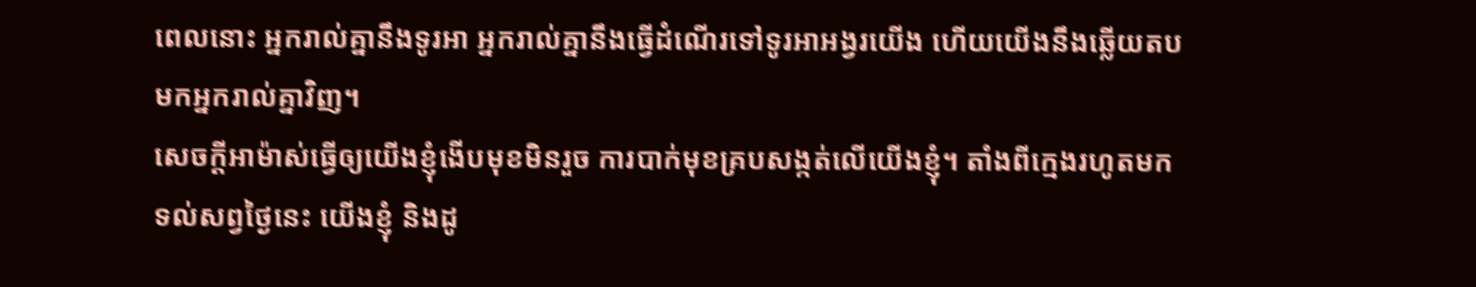ពេលនោះ អ្នករាល់គ្នានឹងទូរអា អ្នករាល់គ្នានឹងធ្វើដំណើរទៅទូរអាអង្វរយើង ហើយយើងនឹងឆ្លើយតបមកអ្នករាល់គ្នាវិញ។
សេចក្ដីអាម៉ាស់ធ្វើឲ្យយើងខ្ញុំងើបមុខមិនរួច ការបាក់មុខគ្របសង្កត់លើយើងខ្ញុំ។ តាំងពីក្មេងរហូតមកទល់សព្វថ្ងៃនេះ យើងខ្ញុំ និងដូ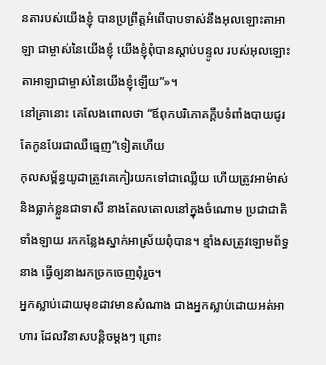នតារបស់យើងខ្ញុំ បានប្រព្រឹត្តអំពើបាបទាស់នឹងអុលឡោះតាអាឡា ជាម្ចាស់នៃយើងខ្ញុំ យើងខ្ញុំពុំបានស្ដាប់បន្ទូល របស់អុលឡោះតាអាឡាជាម្ចាស់នៃយើងខ្ញុំឡើយ”»។
នៅគ្រានោះ គេលែងពោលថា “ឪពុកបរិភោគក្តឹបទំពាំងបាយជូរ តែកូនបែរជាឈឺធ្មេញ”ទៀតហើយ
កុលសម្ព័ន្ធយូដាត្រូវគេកៀរយកទៅជាឈ្លើយ ហើយត្រូវអាម៉ាស់ និងធ្លាក់ខ្លួនជាទាសី នាងតែលតោលនៅក្នុងចំណោម ប្រជាជាតិទាំងឡាយ រកកន្លែងស្នាក់អាស្រ័យពុំបាន។ ខ្មាំងសត្រូវឡោមព័ទ្ធនាង ធ្វើឲ្យនាងរកច្រកចេញពុំរួច។
អ្នកស្លាប់ដោយមុខដាវមានសំណាង ជាងអ្នកស្លាប់ដោយអត់អាហារ ដែលវិនាសបន្តិចម្ដងៗ ព្រោះ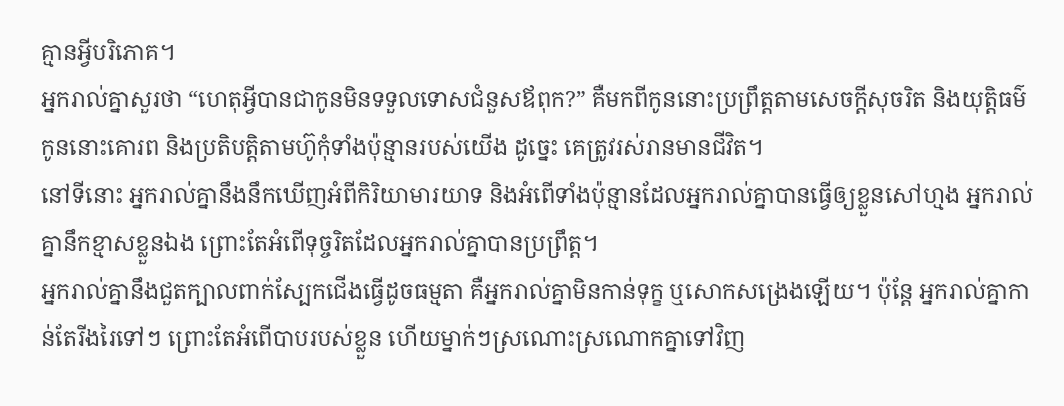គ្មានអ្វីបរិភោគ។
អ្នករាល់គ្នាសួរថា “ហេតុអ្វីបានជាកូនមិនទទួលទោសជំនួសឪពុក?” គឺមកពីកូននោះប្រព្រឹត្តតាមសេចក្ដីសុចរិត និងយុត្តិធម៌ កូននោះគោរព និងប្រតិបត្តិតាមហ៊ូកុំទាំងប៉ុន្មានរបស់យើង ដូច្នេះ គេត្រូវរស់រានមានជីវិត។
នៅទីនោះ អ្នករាល់គ្នានឹងនឹកឃើញអំពីកិរិយាមារយាទ និងអំពើទាំងប៉ុន្មានដែលអ្នករាល់គ្នាបានធ្វើឲ្យខ្លួនសៅហ្មង អ្នករាល់គ្នានឹកខ្មាសខ្លួនឯង ព្រោះតែអំពើទុច្ចរិតដែលអ្នករាល់គ្នាបានប្រព្រឹត្ត។
អ្នករាល់គ្នានឹងជួតក្បាលពាក់ស្បែកជើងធ្វើដូចធម្មតា គឺអ្នករាល់គ្នាមិនកាន់ទុក្ខ ឬសោកសង្រេងឡើយ។ ប៉ុន្តែ អ្នករាល់គ្នាកាន់តែរីងរៃទៅៗ ព្រោះតែអំពើបាបរបស់ខ្លួន ហើយម្នាក់ៗស្រណោះស្រណោកគ្នាទៅវិញ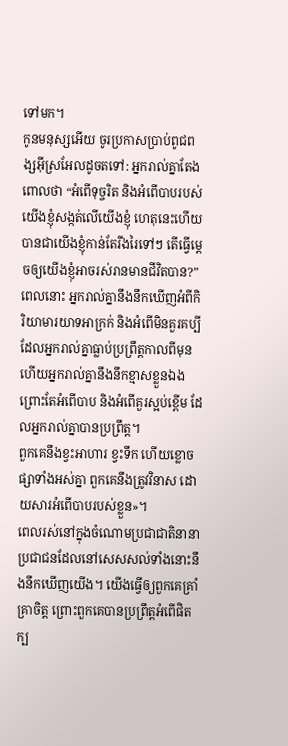ទៅមក។
កូនមនុស្សអើយ ចូរប្រកាសប្រាប់ពូជពង្សអ៊ីស្រអែលដូចតទៅ: អ្នករាល់គ្នាតែងពោលថា “អំពើទុច្ចរិត និងអំពើបាបរបស់យើងខ្ញុំសង្កត់លើយើងខ្ញុំ ហេតុនេះហើយបានជាយើងខ្ញុំកាន់តែរីងរៃទៅៗ តើធ្វើម្ដេចឲ្យយើងខ្ញុំអាចរស់រានមានជីវិតបាន?”
ពេលនោះ អ្នករាល់គ្នានឹងនឹកឃើញអំពីកិរិយាមារយាទអាក្រក់ និងអំពើមិនគួរគប្បី ដែលអ្នករាល់គ្នាធ្លាប់ប្រព្រឹត្តកាលពីមុន ហើយអ្នករាល់គ្នានឹងនឹកខ្មាសខ្លួនឯង ព្រោះតែអំពើបាប និងអំពើគួរស្អប់ខ្ពើម ដែលអ្នករាល់គ្នាបានប្រព្រឹត្ត។
ពួកគេនឹងខ្វះអាហារ ខ្វះទឹក ហើយខ្លោចផ្សាទាំងអស់គ្នា ពួកគេនឹងត្រូវវិនាស ដោយសារអំពើបាបរបស់ខ្លួន»។
ពេលរស់នៅក្នុងចំណោមប្រជាជាតិនានា ប្រជាជនដែលនៅសេសសល់ទាំងនោះនឹងនឹកឃើញយើង។ យើងធ្វើឲ្យពួកគេគ្រាំគ្រាចិត្ត ព្រោះពួកគេបានប្រព្រឹត្តអំពើផិតក្ប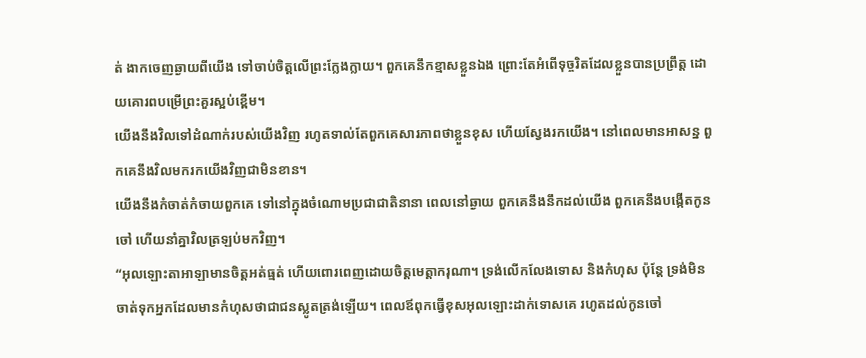ត់ ងាកចេញឆ្ងាយពីយើង ទៅចាប់ចិត្តលើព្រះក្លែងក្លាយ។ ពួកគេនឹកខ្មាសខ្លួនឯង ព្រោះតែអំពើទុច្ចរិតដែលខ្លួនបានប្រព្រឹត្ត ដោយគោរពបម្រើព្រះគួរស្អប់ខ្ពើម។
យើងនឹងវិលទៅដំណាក់របស់យើងវិញ រហូតទាល់តែពួកគេសារភាពថាខ្លួនខុស ហើយស្វែងរកយើង។ នៅពេលមានអាសន្ន ពួកគេនឹងវិលមករកយើងវិញជាមិនខាន។
យើងនឹងកំចាត់កំចាយពួកគេ ទៅនៅក្នុងចំណោមប្រជាជាតិនានា ពេលនៅឆ្ងាយ ពួកគេនឹងនឹកដល់យើង ពួកគេនឹងបង្កើតកូនចៅ ហើយនាំគ្នាវិលត្រឡប់មកវិញ។
“អុលឡោះតាអាឡាមានចិត្តអត់ធ្មត់ ហើយពោរពេញដោយចិត្តមេត្តាករុណា។ ទ្រង់លើកលែងទោស និងកំហុស ប៉ុន្តែ ទ្រង់មិនចាត់ទុកអ្នកដែលមានកំហុសថាជាជនស្លូតត្រង់ឡើយ។ ពេលឪពុកធ្វើខុសអុលឡោះដាក់ទោសគេ រហូតដល់កូនចៅ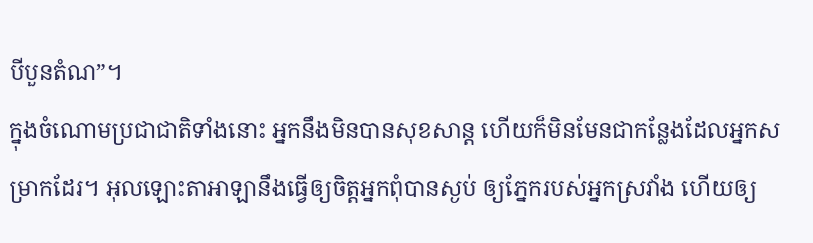បីបួនតំណ”។
ក្នុងចំណោមប្រជាជាតិទាំងនោះ អ្នកនឹងមិនបានសុខសាន្ត ហើយក៏មិនមែនជាកន្លែងដែលអ្នកសម្រាកដែរ។ អុលឡោះតាអាឡានឹងធ្វើឲ្យចិត្តអ្នកពុំបានស្ងប់ ឲ្យភ្នែករបស់អ្នកស្រវាំង ហើយឲ្យ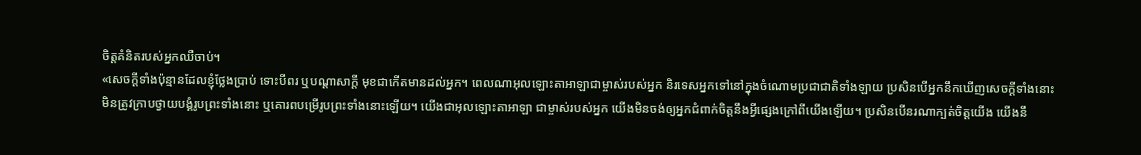ចិត្តគំនិតរបស់អ្នកឈឺចាប់។
«សេចក្តីទាំងប៉ុន្មានដែលខ្ញុំថ្លែងប្រាប់ ទោះបីពរ ឬបណ្តាសាក្តី មុខជាកើតមានដល់អ្នក។ ពេលណាអុលឡោះតាអាឡាជាម្ចាស់របស់អ្នក និរទេសអ្នកទៅនៅក្នុងចំណោមប្រជាជាតិទាំងឡាយ ប្រសិនបើអ្នកនឹកឃើញសេចក្តីទាំងនោះ
មិនត្រូវក្រាបថ្វាយបង្គំរូបព្រះទាំងនោះ ឬគោរពបម្រើរូបព្រះទាំងនោះឡើយ។ យើងជាអុលឡោះតាអាឡា ជាម្ចាស់របស់អ្នក យើងមិនចង់ឲ្យអ្នកជំពាក់ចិត្តនឹងអ្វីផ្សេងក្រៅពីយើងឡើយ។ ប្រសិនបើនរណាក្បត់ចិត្តយើង យើងនឹ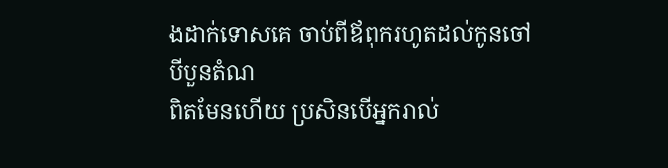ងដាក់ទោសគេ ចាប់ពីឪពុករហូតដល់កូនចៅបីបួនតំណ
ពិតមែនហើយ ប្រសិនបើអ្នករាល់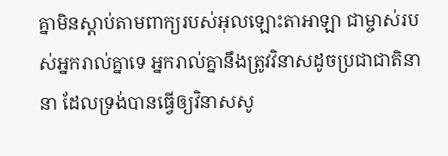គ្នាមិនស្តាប់តាមពាក្យរបស់អុលឡោះតាអាឡា ជាម្ចាស់របស់អ្នករាល់គ្នាទេ អ្នករាល់គ្នានឹងត្រូវវិនាសដូចប្រជាជាតិនានា ដែលទ្រង់បានធ្វើឲ្យវិនាសសូ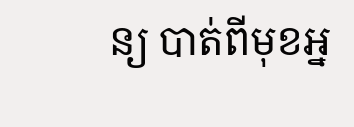ន្យ បាត់ពីមុខអ្ន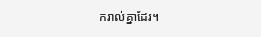ករាល់គ្នាដែរ។